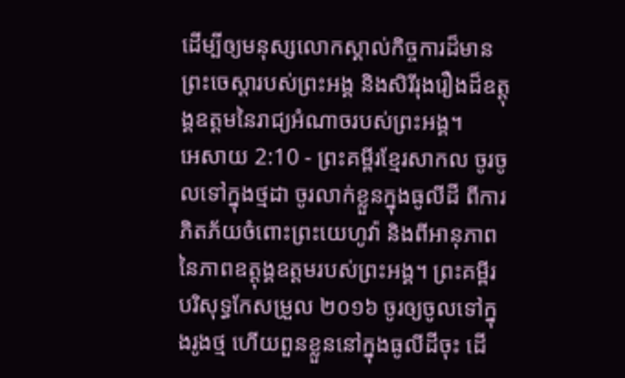ដើម្បីឲ្យមនុស្សលោកស្គាល់កិច្ចការដ៏មានព្រះចេស្ដារបស់ព្រះអង្គ និងសិរីរុងរឿងដ៏ឧត្ដុង្គឧត្ដមនៃរាជ្យអំណាចរបស់ព្រះអង្គ។
អេសាយ 2:10 - ព្រះគម្ពីរខ្មែរសាកល ចូរចូលទៅក្នុងថ្មដា ចូរលាក់ខ្លួនក្នុងធូលីដី ពីការភិតភ័យចំពោះព្រះយេហូវ៉ា និងពីអានុភាពនៃភាពឧត្ដុង្គឧត្ដមរបស់ព្រះអង្គ។ ព្រះគម្ពីរបរិសុទ្ធកែសម្រួល ២០១៦ ចូរឲ្យចូលទៅក្នុងរូងថ្ម ហើយពួនខ្លួននៅក្នុងធូលីដីចុះ ដើ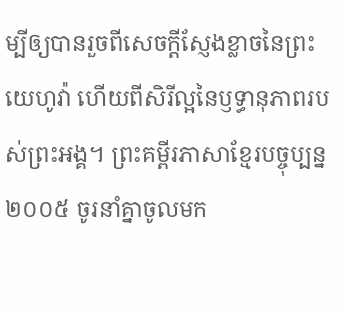ម្បីឲ្យបានរួចពីសេចក្ដីស្ញែងខ្លាចនៃព្រះយេហូវ៉ា ហើយពីសិរីល្អនៃឫទ្ធានុភាពរបស់ព្រះអង្គ។ ព្រះគម្ពីរភាសាខ្មែរបច្ចុប្បន្ន ២០០៥ ចូរនាំគ្នាចូលមក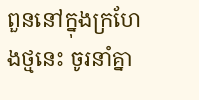ពួននៅក្នុងក្រហែងថ្មនេះ ចូរនាំគ្នា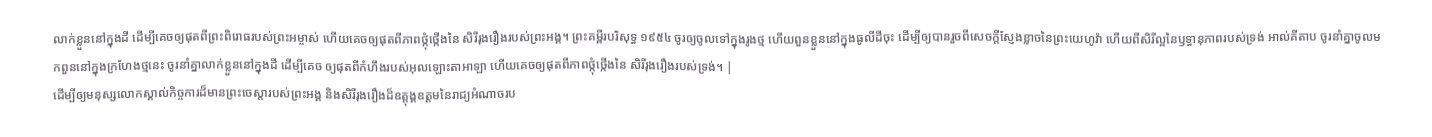លាក់ខ្លួននៅក្នុងដី ដើម្បីគេចឲ្យផុតពីព្រះពិរោធរបស់ព្រះអម្ចាស់ ហើយគេចឲ្យផុតពីភាពថ្កុំថ្កើងនៃ សិរីរុងរឿងរបស់ព្រះអង្គ។ ព្រះគម្ពីរបរិសុទ្ធ ១៩៥៤ ចូរឲ្យចូលទៅក្នុងរូងថ្ម ហើយពួនខ្លួននៅក្នុងធូលីដីចុះ ដើម្បីឲ្យបានរួចពីសេចក្ដីស្ញែងខ្លាចនៃព្រះយេហូវ៉ា ហើយពីសិរីល្អនៃឫទ្ធានុភាពរបស់ទ្រង់ អាល់គីតាប ចូរនាំគ្នាចូលមកពួននៅក្នុងក្រហែងថ្មនេះ ចូរនាំគ្នាលាក់ខ្លួននៅក្នុងដី ដើម្បីគេច ឲ្យផុតពីកំហឹងរបស់អុលឡោះតាអាឡា ហើយគេចឲ្យផុតពីភាពថ្កុំថ្កើងនៃ សិរីរុងរឿងរបស់ទ្រង់។ |
ដើម្បីឲ្យមនុស្សលោកស្គាល់កិច្ចការដ៏មានព្រះចេស្ដារបស់ព្រះអង្គ និងសិរីរុងរឿងដ៏ឧត្ដុង្គឧត្ដមនៃរាជ្យអំណាចរប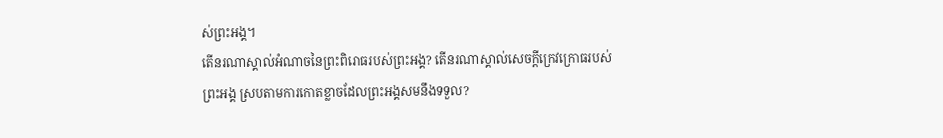ស់ព្រះអង្គ។
តើនរណាស្គាល់អំណាចនៃព្រះពិរោធរបស់ព្រះអង្គ? តើនរណាស្គាល់សេចក្ដីក្រេវក្រោធរបស់ព្រះអង្គ ស្របតាមការកោតខ្លាចដែលព្រះអង្គសមនឹងទទួល?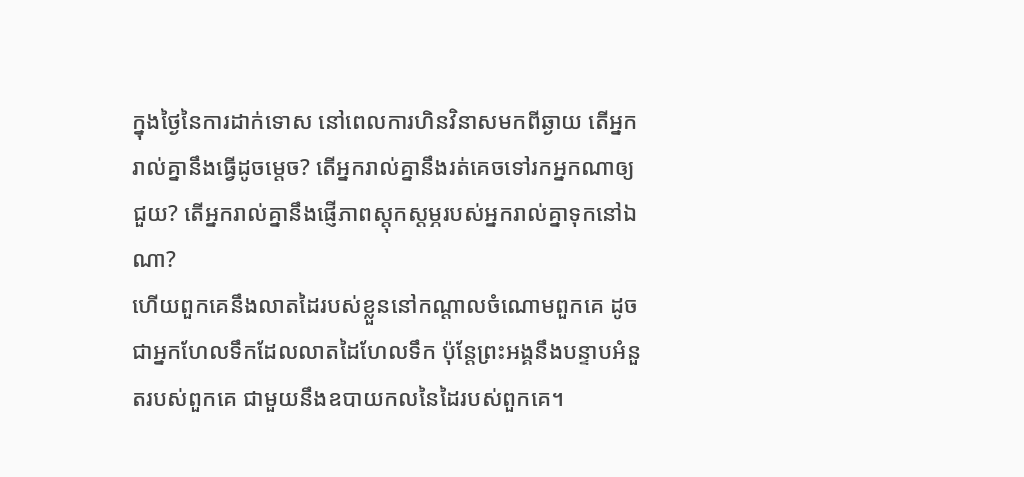ក្នុងថ្ងៃនៃការដាក់ទោស នៅពេលការហិនវិនាសមកពីឆ្ងាយ តើអ្នករាល់គ្នានឹងធ្វើដូចម្ដេច? តើអ្នករាល់គ្នានឹងរត់គេចទៅរកអ្នកណាឲ្យជួយ? តើអ្នករាល់គ្នានឹងផ្ញើភាពស្ដុកស្ដម្ភរបស់អ្នករាល់គ្នាទុកនៅឯណា?
ហើយពួកគេនឹងលាតដៃរបស់ខ្លួននៅកណ្ដាលចំណោមពួកគេ ដូចជាអ្នកហែលទឹកដែលលាតដៃហែលទឹក ប៉ុន្តែព្រះអង្គនឹងបន្ទាបអំនួតរបស់ពួកគេ ជាមួយនឹងឧបាយកលនៃដៃរបស់ពួកគេ។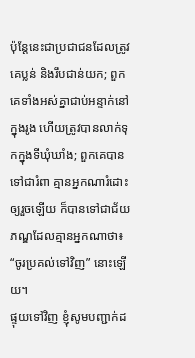ប៉ុន្តែនេះជាប្រជាជនដែលត្រូវគេប្លន់ និងរឹបជាន់យក; ពួកគេទាំងអស់គ្នាជាប់អន្ទាក់នៅក្នុងរូង ហើយត្រូវបានលាក់ទុកក្នុងទីឃុំឃាំង; ពួកគេបានទៅជារំពា គ្មានអ្នកណារំដោះឲ្យរួចឡើយ ក៏បានទៅជាជ័យភណ្ឌដែលគ្មានអ្នកណាថា៖ “ចូរប្រគល់ទៅវិញ” នោះឡើយ។
ផ្ទុយទៅវិញ ខ្ញុំសូមបញ្ជាក់ដ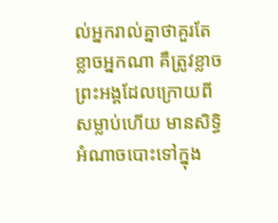ល់អ្នករាល់គ្នាថាគួរតែខ្លាចអ្នកណា គឺត្រូវខ្លាចព្រះអង្គដែលក្រោយពីសម្លាប់ហើយ មានសិទ្ធិអំណាចបោះទៅក្នុង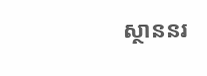ស្ថាននរ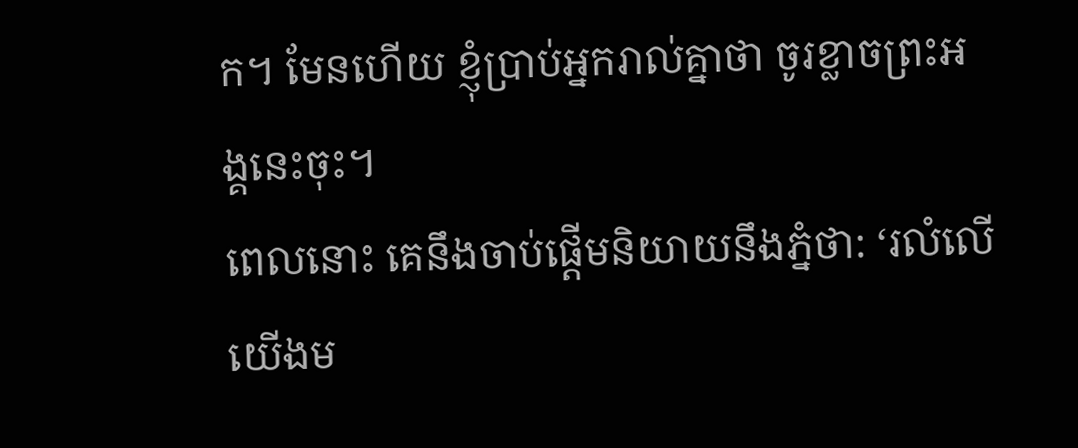ក។ មែនហើយ ខ្ញុំប្រាប់អ្នករាល់គ្នាថា ចូរខ្លាចព្រះអង្គនេះចុះ។
ពេលនោះ គេនឹងចាប់ផ្ដើមនិយាយនឹងភ្នំថា: ‘រលំលើយើងម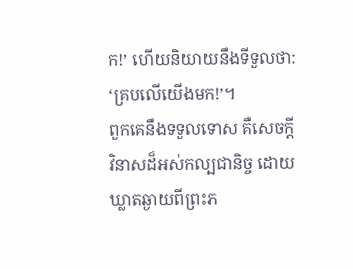ក!’ ហើយនិយាយនឹងទីទួលថា: ‘គ្របលើយើងមក!’។
ពួកគេនឹងទទួលទោស គឺសេចក្ដីវិនាសដ៏អស់កល្បជានិច្ច ដោយឃ្លាតឆ្ងាយពីព្រះភ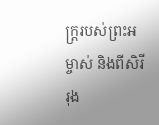ក្ត្ររបស់ព្រះអម្ចាស់ និងពីសិរីរុង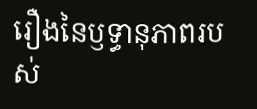រឿងនៃឫទ្ធានុភាពរបស់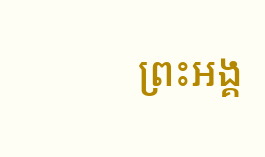ព្រះអង្គ